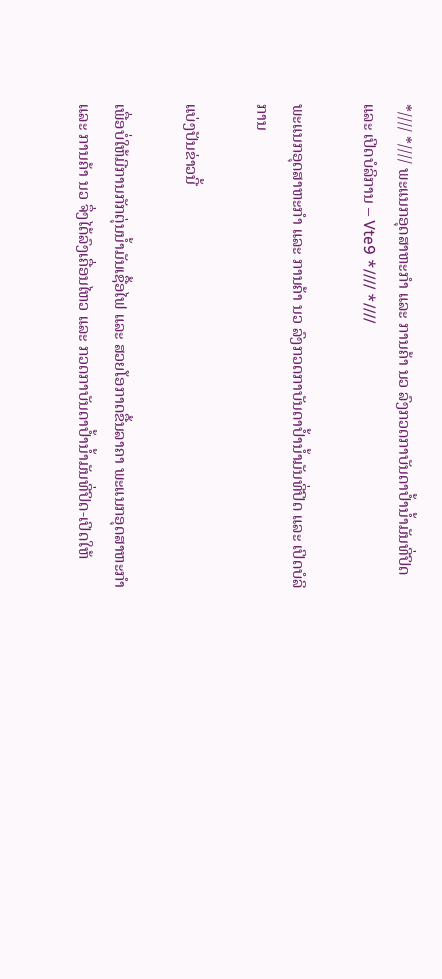*//// *//// ພະແນກອຸດສາຫະກຳ ແລະ ການຄ້າ ນວ ລົງກວດກາບັນດາປ້ຳນ້ຳມັນທີ່ປິດ ແລະ ເປິດບໍລິການ – Vte9 *//// *////

ພະແນກອຸດສາຫະກຳ ແລະ ການຄ້າ ນວ ລົງກວດກາບັນດາປ້ຳນ້ຳມັນທີ່ປິດ ແລະ ເປິດບໍລິການ

ແບ່ງປັນຂ່າວນີ້

ເພື່ອບໍ່ໃຫ້ມີການກັກຕຸ່ນນ້ຳມັນເຊື້ອໄຟ ແລະ ສວຍໂອກາດຂື້ນລາຄາ ພະແນກອຸດສາຫະກຳ ແລະ ການຄ້າ ນວ ຈຶ່ງໄດ້ລົງເຄື່ອນໄຫວ ແລະ ກວດກາບັນດາປ້ຳນ້ຳມັນທີ່ປິດ-ເປິດໃຫ້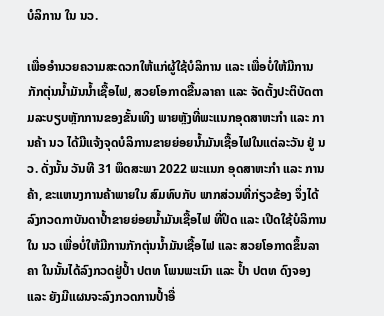ບໍລິການ ໃນ ນວ.

ເພື່ອອຳນວຍຄວາມສະດວກໃຫ້ແກ່ຜູ້ໃຊ້ບໍລິການ ແລະ ເພື່ອບໍ່ໃຫ້ມີການກັກຕຸ່ນນ້ຳມັນນ້ຳເຊື້ອໄຟ, ສວຍໂອກາດຂື້ນລາຄາ ແລະ ຈັດຕັ້ງປະຕິບັດຕາມລະບຽບຫຼັກການຂອງຂັ້ນເທິງ ພາຍຫຼັງທີ່ພະແນກອຸດສາຫະກຳ ແລະ ການຄ້າ ນວ ໄດ້ມີແຈ້ງຈຸດບໍລິການຂາຍຍ່ອຍນ້ຳມັນເຊື້ອໄຟໃນແຕ່ລະວັນ ຢູ່ ນວ. ດັ່ງນັ້ນ ວັນທີ 31 ພຶດສະພາ 2022 ພະແນກ ອຸດສາຫະກຳ ແລະ ການຄ້າ, ຂະແຫນງການຄ້າພາຍໃນ ສົມທົບກັບ ພາກສ່ວນທີ່ກ່ຽວຂ້ອງ ຈຶ່ງໄດ້ລົງກວດກາບັນດາປ້ຳຂາຍຍ່ອຍນ້ຳມັນເຊື້ອໄຟ ທີ່ປິດ ແລະ ເປີດໃຊ້ບໍລິການໃນ ນວ ເພື່ອບໍ່ໃຫ້ມີການກັກຕຸ່ນນ້ຳມັນເຊື້ອໄຟ ແລະ ສວຍໂອກາດຂຶ້ນລາຄາ ໃນນັ້ນໄດ້ລົງກວດຢູ່ປໍ້າ ປຕທ ໂພນພະເນົາ ແລະ ປ້ຳ ປຕທ ດົງຈອງ ແລະ ຍັງມີແຜນຈະລົງກວດການປໍ້າອື່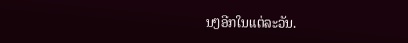ນໆອີກໃນແຕ່ລະວັນ.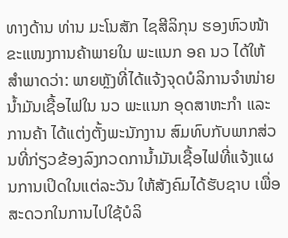ທາງດ້ານ ທ່ານ ມະໂນສັກ ໄຊສີລິກຸນ ຮອງຫົວໜ້າຂະແໜງການຄ້າພາຍໃນ ພະແນກ ອຄ ນວ ໄດ້ໃຫ້ສຳພາດວ່າ: ພາຍຫຼັງທີ່ໄດ້ແຈ້ງຈຸດບໍລິການຈຳໜ່າຍນ້ຳມັນເຊື້ອໄຟໃນ ນວ ພະແນກ ອຸດສາຫະກຳ ແລະ ການຄ້າ ໄດ້ແຕ່ງຕັ້ງພະນັກງານ ສົມທົບກັບພາກສ່ວນທີ່ກ່ຽວຂ້ອງລົງກວດການ້ຳມັນເຊື້ອໄຟທີ່ແຈ້ງແຜນການເປິດໃນແຕ່ລະວັນ ໃຫ້ສັງຄົມໄດ້ຮັບຊາບ ເພື່ອສະດວກໃນການໄປໃຊ້ບໍລິ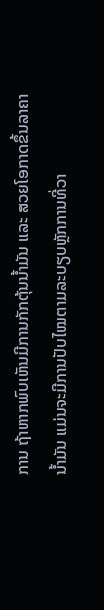ການ ຖ້າຫາກພົບເຫັນມີການກັກຕຸ້ນນ້ຳມັນ ແລະ ສວຍໂອກາດຂຶ້ນລາຄານ້ຳມັນ ແມ່ນຈະມີການປັບໄໝຕາມລະບຽບຫຼັກການທີ່ວາ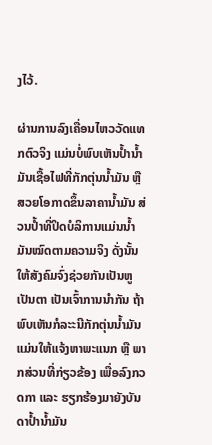ງໄວ້.

ຜ່ານການລົງເຄື່ອນໄຫວວັດແທກຕົວຈິງ ແມ່ນບໍ່ພົບເຫັນປໍ້ານໍ້າມັນເຊື້ອໄຟທີ່ກັກຕຸ່ນນ້ຳມັນ ຫຼື ສວຍໂອກາດຂຶ້ນລາຄານ້ຳມັນ ສ່ວນປໍ້າທີ່ປິດບໍລິການແມ່ນນ້ຳມັນໝົດຕາມຄວາມຈິງ ດັ່ງນັ້ນໃຫ້ສັງຄົມຈົ່ງຊ່ວຍກັນເປັນຫູເປັນຕາ ເປັນເຈົ້າການນຳກັນ ຖ້າພົບເຫັນກໍລະະນີກັກຕຸ່ນນ້ຳມັນແມ່ນໃຫ້ແຈ້ງຫາພະແນກ ຫຼື ພາກສ່ວນທີ່ກ່ຽວຂ້ອງ ເພື່ອລົງກວດກາ ແລະ ຮຽກຮ້ອງມາຍັງບັນດາປ້ຳນໍ້າມັນ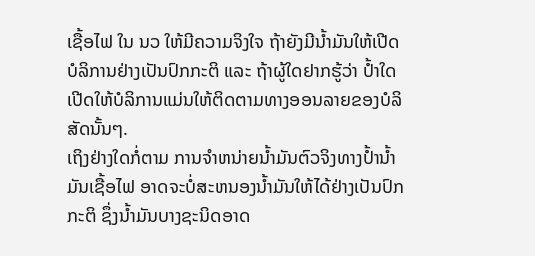ເຊື້ອໄຟ ໃນ ນວ ໃຫ້ມີຄວາມຈິງໃຈ ຖ້າຍັງມີນໍ້າມັນໃຫ້ເປີດບໍລິການຢ່າງເປັນປົກກະຕິ ແລະ ຖ້າຜູ້ໃດຢາກຮູ້ວ່າ ປໍ້າໃດເປີດໃຫ້ບໍລິການແມ່ນໃຫ້ຕິດຕາມທາງອອນລາຍຂອງບໍລິສັດນັ້ນໆ.
ເຖິງຢ່າງໃດກໍ່ຕາມ ການຈຳຫນ່າຍນ້ຳມັນຕົວຈິງທາງປໍ້ານໍ້າມັນເຊື້ອໄຟ ອາດຈະບໍ່ສະຫນອງນ້ຳມັນໃຫ້ໄດ້ຢ່າງເປັນປົກກະຕິ ຊຶ່ງນໍ້າມັນບາງຊະນິດອາດ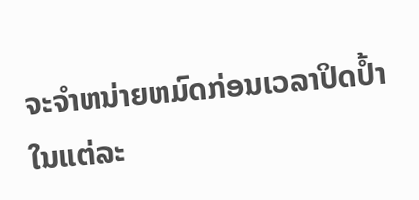ຈະຈຳຫນ່າຍຫມົດກ່ອນເວລາປິດປໍ້າໃນແຕ່ລະ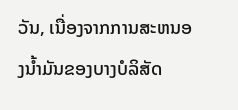ວັນ, ເນື່ອງຈາກການສະຫນອງນ້ຳມັນຂອງບາງບໍລິສັດ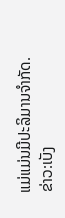ແມ່ແມ່ນມີປະລິມານຈຳກັດ.
ຂ່າວ:ເບັງ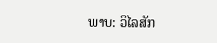ພາບ: ວິໄລສັກ